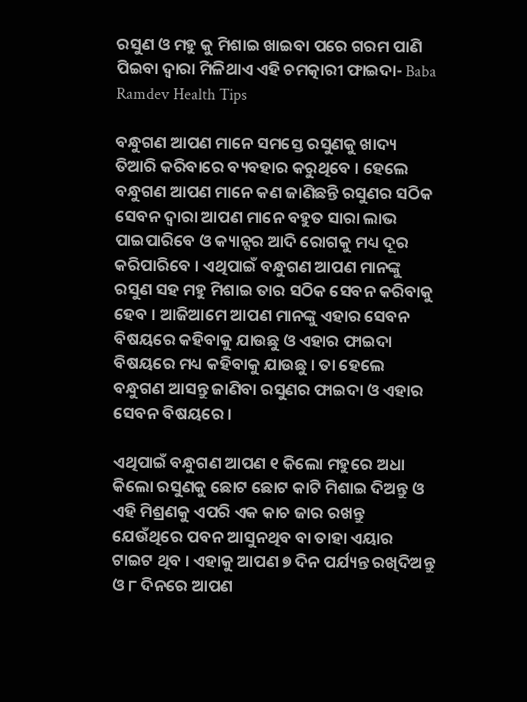ରସୁଣ ଓ ମହୁ କୁ ମିଶାଇ ଖାଇବା ପରେ ଗରମ ପାଣି ପିଇବା ଦ୍ଵାରା ମିଳିଥାଏ ଏହି ଚମତ୍କାରୀ ଫାଇଦା- Baba Ramdev Health Tips

ବନ୍ଧୁଗଣ ଆପଣ ମାନେ ସମସ୍ତେ ରସୁଣକୁ ଖାଦ୍ୟ ତିଆରି କରିବାରେ ବ୍ୟବହାର କରୁଥିବେ । ହେଲେ ବନ୍ଧୁଗଣ ଆପଣ ମାନେ କଣ ଜାଣିଛନ୍ତି ରସୁଣର ସଠିକ ସେବନ ଦ୍ଵାରା ଆପଣ ମାନେ ବହୁତ ସାରା ଲାଭ ପାଇପାରିବେ ଓ କ୍ୟାନ୍ସର ଆଦି ରୋଗକୁ ମଧ୍ୟ ଦୂର କରିପାରିବେ । ଏଥିପାଇଁ ବନ୍ଧୁଗଣ ଆପଣ ମାନଙ୍କୁ ରସୁଣ ସହ ମହୁ ମିଶାଇ ତାର ସଠିକ ସେବନ କରିବାକୁ ହେବ । ଆଜିଆମେ ଆପଣ ମାନଙ୍କୁ ଏହାର ସେବନ ବିଷୟରେ କହିବାକୁ ଯାଉଛୁ ଓ ଏହାର ଫାଇଦା ବିଷୟରେ ମଧ୍ୟ କହିବାକୁ ଯାଉଛୁ । ତା ହେଲେ ବନ୍ଧୁଗଣ ଆସନ୍ତୁ ଜାଣିବା ରସୁଣର ଫାଇଦା ଓ ଏହାର ସେବନ ବିଷୟରେ ।

ଏଥିପାଇଁ ବନ୍ଧୁଗଣ ଆପଣ ୧ କିଲୋ ମହୁରେ ଅଧା କିଲୋ ରସୁଣକୁ ଛୋଟ ଛୋଟ କାଟି ମିଶାଇ ଦିଅନ୍ତୁ ଓ ଏହି ମିଶ୍ରଣକୁ ଏପରି ଏକ କାଚ ଜାର ରଖନ୍ତୁ ଯେଉଁଥିରେ ପବନ ଆସୁନଥିବ ବା ତାହା ଏୟାର ଟାଇଟ ଥିବ । ଏହାକୁ ଆପଣ ୭ ଦିନ ପର୍ଯ୍ୟନ୍ତ ରଖିଦିଅନ୍ତୁ ଓ ୮ ଦିନରେ ଆପଣ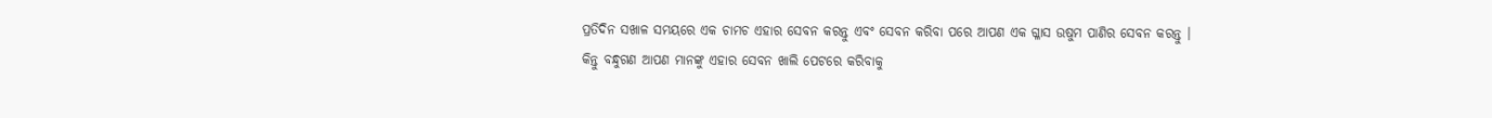ପ୍ରତିଦିନ ସଖାଳ ସମୟରେ ଏକ ଚାମଚ ଏହାର ସେବନ କରନ୍ତୁ ଏବଂ ସେବନ କରିବା ପରେ ଆପଣ ଏକ ଗ୍ଳାସ ଉଷୁମ ପାଣିର ସେବନ କରନ୍ତୁ । କିନ୍ତୁ ବନ୍ଧୁଗଣ ଆପଣ ମାନଙ୍କୁ ଏହାର ସେବନ ଖାଲି ପେଟରେ କରିବାକୁ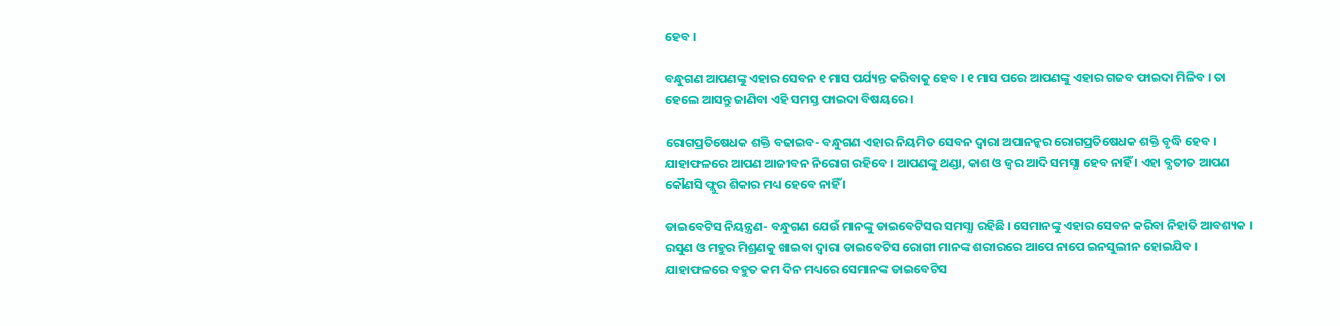ହେବ ।

ବନ୍ଧୁଗଣ ଆପଣଙ୍କୁ ଏହାର ସେବନ ୧ ମାସ ପର୍ଯ୍ୟନ୍ତ କରିବାକୁ ହେବ । ୧ ମାସ ପରେ ଆପଣଙ୍କୁ ଏହାର ଗଜବ ଫାଇଦା ମିଳିବ । ତା ହେଲେ ଆସନ୍ତୁ ଜାଣିବା ଏହି ସମସ୍ତ ଫାଇଦା ବିଷୟରେ ।

ରୋଗପ୍ରତିଷେଧକ ଶକ୍ତି ବଢାଇବ- ବନ୍ଧୁଗଣ ଏହାର ନିୟମିତ ସେବନ ଦ୍ଵାରା ଅପାନନ୍କର ରୋଗପ୍ରତିଷେଧକ ଶକ୍ତି ବୃଦ୍ଧି ହେବ । ଯାହାଫଳରେ ଆପଣ ଆଜୀବନ ନିରୋଗ ରହିବେ । ଆପଣଙ୍କୁ ଥଣ୍ଡା, କାଶ ଓ ଜ୍ଵର ଆଦି ସମସ୍ଯା ହେବ ନାହିଁ । ଏହା ବ୍ଯତୀତ ଆପଣ କୌଣସି ଫ୍ଲୁର ଶିକାର ମଧ୍ୟ ହେବେ ନାହିଁ ।

ଡାଇବେଟିସ ନିୟନ୍ତ୍ରଣ- ବନ୍ଧୁଗଣ ଯେଉଁ ମାନଙ୍କୁ ଡାଇବେଟିସର ସମସ୍ଯା ରହିଛି । ସେମାନଙ୍କୁ ଏହାର ସେବନ କରିବା ନିହାତି ଆବଶ୍ୟକ । ରସୁଣ ଓ ମହୁର ମିଶ୍ରଣକୁ ଖାଇବା ଦ୍ଵାରା ଡାଇବେଟିସ ରୋଗୀ ମାନଙ୍କ ଶରୀରରେ ଆପେ ନାପେ ଇନସୁଲୀନ ହୋଇଯିବ । ଯାହାଫଳରେ ବହୁତ କମ ଦିନ ମଧ୍ୟରେ ସେମାନଙ୍କ ଡାଇବେଟିସ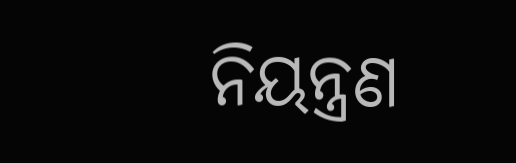ନିୟନ୍ତ୍ରଣ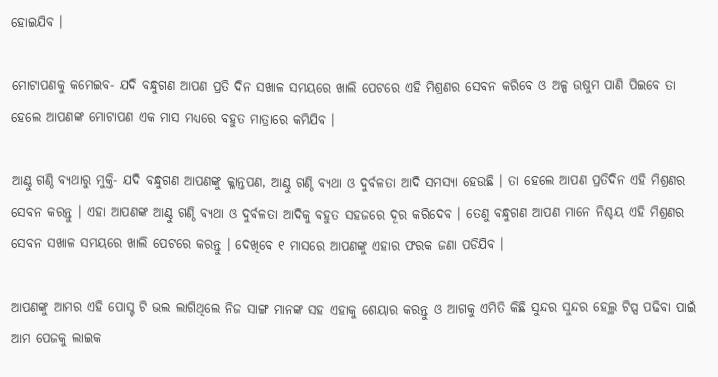ହୋଇଯିବ ।

ମୋଟାପଣକୁ କମେଇବ- ଯଦି ବନ୍ଧୁଗଣ ଆପଣ ପ୍ରତି ଦିନ ସଖାଳ ସମୟରେ ଖାଲି ପେଟରେ ଏହି ମିଶ୍ରଣର ସେବନ କରିବେ ଓ ଅଳ୍ପ ଉଷୁମ ପାଣି ପିଇବେ ତା ହେଲେ ଆପଣଙ୍କ ମୋଟାପଣ ଏକ ମାସ ମଧ୍ୟରେ ବହୁତ ମାତ୍ରାରେ କମିଯିବ ।

ଆଣ୍ଠୁ ଗଣ୍ଠି ବ୍ୟଥାରୁ ମୁକ୍ତି- ଯଦି ବନ୍ଧୁଗଣ ଆପଣଙ୍କୁ କ୍ଳାନ୍ତପଣ, ଆଣ୍ଠୁ ଗଣ୍ଠି ବ୍ୟଥା ଓ ଦୁର୍ବଳତା ଆଦି ସମସ୍ଯା ହେଉଛି । ତା ହେଲେ ଆପଣ ପ୍ରତିଦିନ ଏହି ମିଶ୍ରଣର ସେବନ କରନ୍ତୁ । ଏହା ଆପଣଙ୍କ ଆଣ୍ଠୁ ଗଣ୍ଠି ବ୍ୟଥା ଓ ଦୁର୍ବଳତା ଆଦିକୁ ବହୁତ ସହଜରେ ଦୂର କରିଦେବ । ତେଣୁ ବନ୍ଧୁଗଣ ଆପଣ ମାନେ ନିଶ୍ଚୟ ଏହି ମିଶ୍ରଣର ସେବନ ସଖାଳ ସମୟରେ ଖାଲି ପେଟରେ କରନ୍ତୁ । ଦେଖିବେ ୧ ମାସରେ ଆପଣଙ୍କୁ ଏହାର ଫରକ ଜଣା ପଡିଯିବ ।

ଆପଣଙ୍କୁ ଆମର ଏହି ପୋସ୍ଟ ଟି ଭଲ ଲାଗିଥିଲେ ନିଜ ସାଙ୍ଗ ମାନଙ୍କ ସହ ଏହାକୁ ଶେୟାର କରନ୍ତୁ ଓ ଆଗକୁ ଏମିତି କିଛି ସୁନ୍ଦର ସୁନ୍ଦର ହେଲ୍ଥ ଟିପ୍ସ ପଢିବା ପାଇଁ ଆମ ପେଜକୁ ଲାଇକ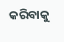କରିବାକୁ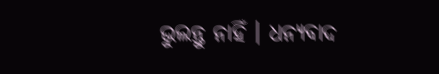ଭୁଲନ୍ତୁ ନାହିଁ । ଧନ୍ୟବାଦ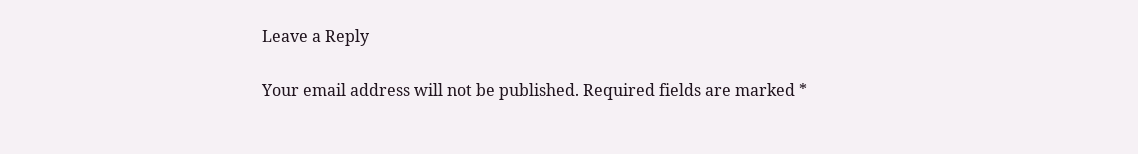Leave a Reply

Your email address will not be published. Required fields are marked *